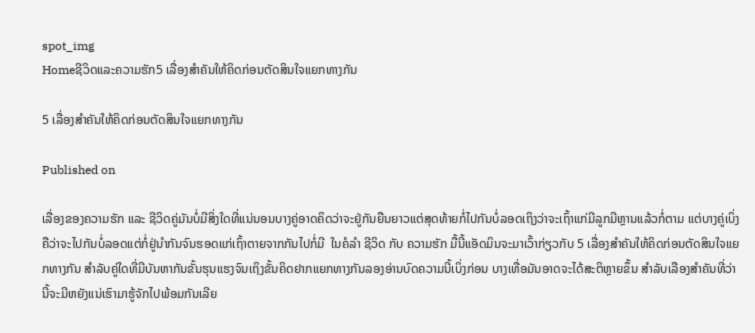spot_img
Homeຊີວິດແລະຄວາມຮັກ5 ເລື່ອງສຳຄັນໃຫ້ຄິດກ່ອນຕັດສິນໃຈແຍກທາງກັນ

5 ເລື່ອງສຳຄັນໃຫ້ຄິດກ່ອນຕັດສິນໃຈແຍກທາງກັນ

Published on

ເລື່ອງຂອງຄວາມຮັກ ແລະ ຊີວິດຄູ່ມັນບໍ່ມີສິ່ງໃດທີ່ແນ່ນອນບາງຄູ່ອາດຄິດວ່າຈະຢູ່ກັນຍືນຍາວແຕ່ສຸດທ້າຍກໍ່ໄປກັນບໍ່ລອດເຖິງວ່າຈະເຖົ້າແກ່ມີລູກມີຫຼານແລ້ວກໍ່ຕາມ ແຕ່ບາງຄູ່ເບິ່ງຄືວ່າຈະໄປກັນບໍ່ລອດແຕ່ກໍ່ຢູ່ນຳກັນຈົນຮອດແກ່ເຖົ້າຕາຍຈາກກັນໄປກໍ່ມີ  ໃນຄໍລຳ ຊີວິດ ກັບ ຄວາມຮັກ ມື້ນີ້ແອັດມິນຈະມາເວົ້າກ່ຽວກັບ 5 ເລື່ອງສຳຄັນໃຫ້ຄິດກ່ອນຕັດສິນໃຈແຍກທາງກັນ ສຳລັບຄູ່ໃດທີ່ມີບັນຫາກັນຂັ້ນຮຸນແຮງຈົນເຖິງຂັ້ນຄິດຢາກແຍກທາງກັນລອງອ່ານບົດຄວາມນີ້ເບິ່ງກ່ອນ ບາງເທື່ອມັນອາດຈະໄດ້ສະຕິຫຼາຍຂຶ້ນ ສຳລັບເລືອງສຳຄັນທີ່ວ່ານີ້ຈະມີຫຍັງແນ່ເຮົາມາຮູ້ຈັກໄປພ້ອມກັນເລີຍ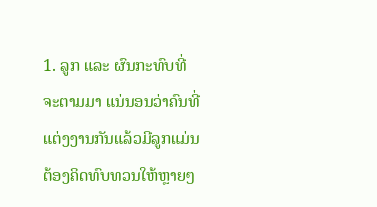1. ລູກ ແລະ ຜົນກະທົບທີ່ຈະຕາມມາ ແນ່ນອນວ່າຄົນທີ່ແຕ່ງງານກັນແລ້ວມີລູກແມ່ນຕ້ອງຄິດທົບທວນໃຫ້ຫຼາຍໆ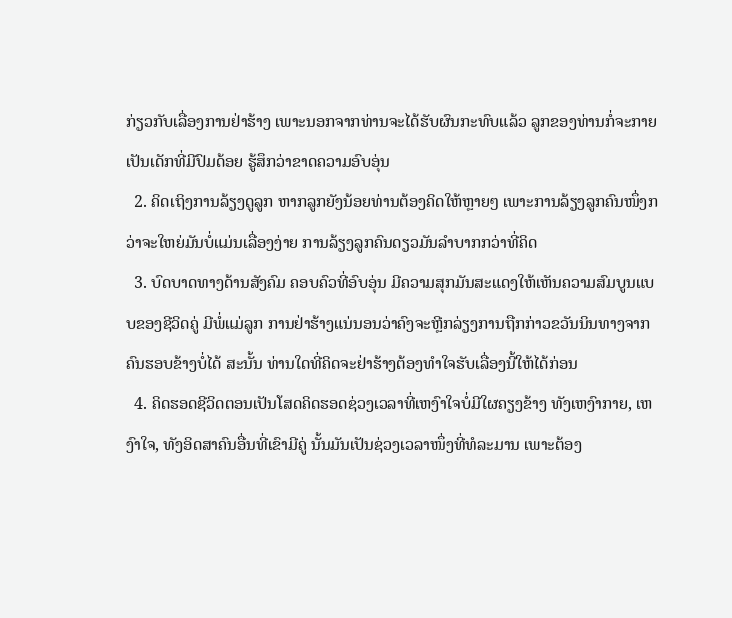ກ່ຽວກັບເລື່ອງການຢ່າຮ້າງ ເພາະນອກຈາກທ່ານຈະໄດ້ຮັບຜົນກະທົບແລ້ວ ລູກຂອງທ່ານກໍ່ຈະກາຍເປັນເດັກທີ່ມີປົມດ້ອຍ ຮູ້ສຶກວ່າຂາດຄວາມອົບອຸ່ນ
  2. ຄິດເຖິງການລ້ຽງດູລູກ ຫາກລູກຍັງນ້ອຍທ່ານຕ້ອງຄິດໃຫ້ຫຼາຍໆ ເພາະການລ້ຽງລູກຄົນໜຶ່ງກວ່າຈະໃຫຍ່ມັນບໍ່ແມ່ນເລື່ອງງ່າຍ ການລ້ຽງລູກຄົນດຽວມັນລຳບາກກວ່າທີ່ຄິດ
  3. ບົດບາດທາງດ້ານສັງຄົມ ຄອບຄົວທີ່ອົບອຸ່ນ ມີຄວາມສຸກມັນສະແດງໃຫ້ເຫັນຄວາມສົມບູນແບບຂອງຊີວິດຄູ່ ມີພໍ່ແມ່ລູກ ການຢ່າຮ້າງແນ່ນອນວ່າຄົງຈະຫຼີກລ່ຽງການຖືກກ່າວຂວັນນິນທາງຈາກຄົນຮອບຂ້າງບໍ່ໄດ້ ສະນັ້ນ ທ່ານໃດທີ່ຄິດຈະຢ່າຮ້າງຕ້ອງທຳໃຈຮັບເລື່ອງນີ້ໃຫ້ໄດ້ກ່ອນ
  4. ຄິດຮອດຊີວິດຕອນເປັນໂສດຄິດຮອດຊ່ວງເວລາທີ່ເຫງົາໃຈບໍ່ມີໃຜຄຽງຂ້າງ ທັງເຫງົາກາຍ, ເຫງົາໃຈ, ທັງອິດສາຄົນອື່ນທີ່ເຂົາມີຄູ່ ນັ້ນມັນເປັນຊ່ວງເວລາໜຶ່ງທີ່ທໍລະມານ ເພາະຕ້ອງ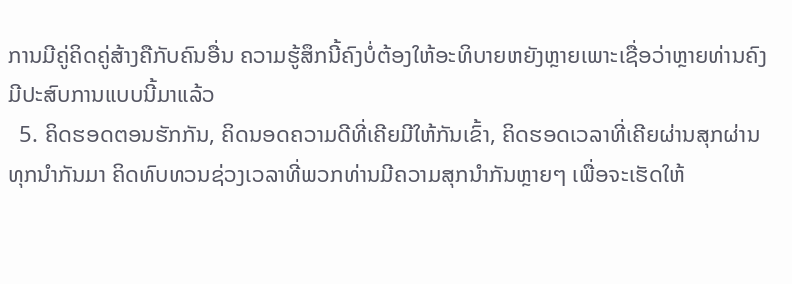ການມີຄູ່ຄິດຄູ່ສ້າງຄືກັບຄົນອື່ນ ຄວາມຮູ້ສຶກນີ້ຄົງບໍ່ຕ້ອງໃຫ້ອະທິບາຍຫຍັງຫຼາຍເພາະເຊື່ອວ່າຫຼາຍທ່ານຄົງມີປະສົບການແບບນີ້ມາແລ້ວ
  5. ຄິດຮອດຕອນຮັກກັນ, ຄິດນອດຄວາມດີທີ່ເຄີຍມີໃຫ້ກັນເຂົ້າ, ຄິດຮອດເວລາທີ່ເຄີຍຜ່ານສຸກຜ່ານທຸກນຳກັນມາ ຄິດທົບທວນຊ່ວງເວລາທີ່ພວກທ່ານມີຄວາມສຸກນຳກັນຫຼາຍໆ ເພື່ອຈະເຮັດໃຫ້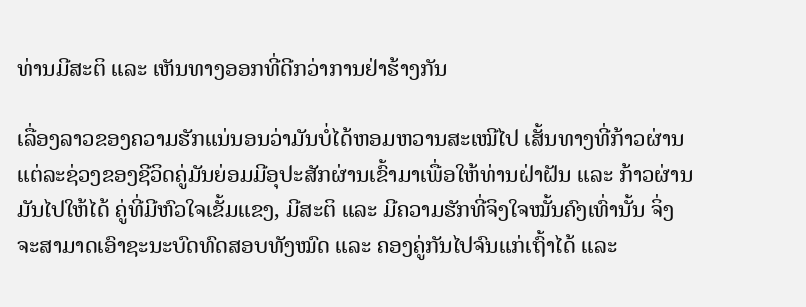ທ່ານມີສະຕິ ແລະ ເຫັນທາງອອກທີ່ດີກວ່າການຢ່າຮ້າງກັນ

ເລື່ອງລາວຂອງຄວາມຮັກແນ່ນອນວ່າມັນບໍ່ໄດ້ຫອມຫວານສະເໝີໄປ ເສັ້ນທາງທີ່ກ້າວຜ່ານແຕ່ລະຊ່ວງຂອງຊີວິດຄູ່ມັນຍ່ອມມີອຸປະສັກຜ່ານເຂົ້າມາເພື່ອໃຫ້ທ່ານຝ່າຝັນ ແລະ ກ້າວຜ່ານມັນໄປໃຫ້ໄດ້ ຄູ່ທີ່ມີຫົວໃຈເຂັ້ມແຂງ, ມີສະຕິ ແລະ ມີຄວາມຮັກທີ່ຈິງໃຈໝັ້ນຄົງເທົ່ານັ້ນ ຈິ່ງຈະສາມາດເອົາຊະນະບົດທົດສອບທັງໝົດ ແລະ ຄອງຄູ່ກັນໄປຈົນແກ່ເຖົ້າໄດ້ ແລະ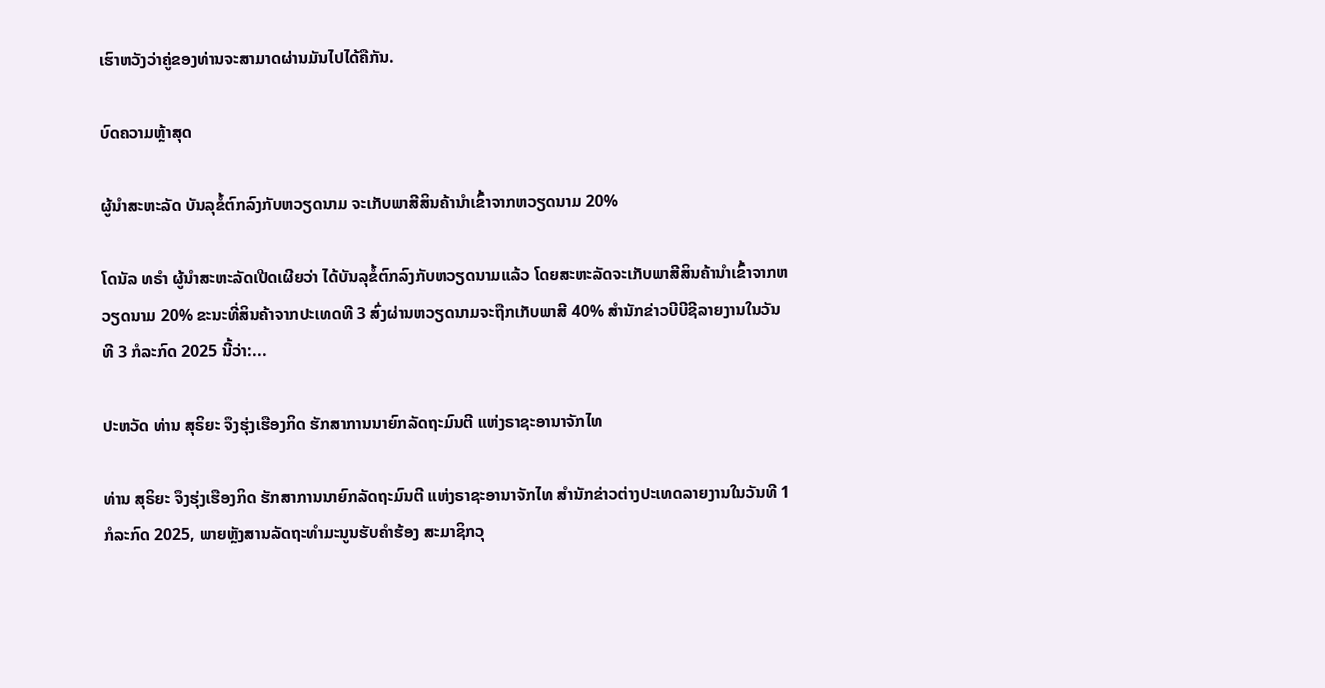ເຮົາຫວັງວ່າຄູ່ຂອງທ່ານຈະສາມາດຜ່ານມັນໄປໄດ້ຄືກັນ.

ບົດຄວາມຫຼ້າສຸດ

ຜູ້ນຳສະຫະລັດ ບັນລຸຂໍ້ຕົກລົງກັບຫວຽດນາມ ຈະເກັບພາສີສິນຄ້ານຳເຂົ້າຈາກຫວຽດນາມ 20%

ໂດນັລ ທຣຳ ຜູ້ນຳສະຫະລັດເປີດເຜີຍວ່າ ໄດ້ບັນລຸຂໍ້ຕົກລົງກັບຫວຽດນາມແລ້ວ ໂດຍສະຫະລັດຈະເກັບພາສີສິນຄ້ານຳເຂົ້າຈາກຫວຽດນາມ 20% ຂະນະທີ່ສິນຄ້າຈາກປະເທດທີ 3 ສົ່ງຜ່ານຫວຽດນາມຈະຖືກເກັບພາສີ 40% ສຳນັກຂ່າວບີບີຊີລາຍງານໃນວັນທີ 3 ກໍລະກົດ 2025 ນີ້ວ່າ:...

ປະຫວັດ ທ່ານ ສຸຣິຍະ ຈຶງຮຸ່ງເຮືອງກິດ ຮັກສາການນາຍົກລັດຖະມົນຕີ ແຫ່ງຣາຊະອານາຈັກໄທ

ທ່ານ ສຸຣິຍະ ຈຶງຮຸ່ງເຮືອງກິດ ຮັກສາການນາຍົກລັດຖະມົນຕີ ແຫ່ງຣາຊະອານາຈັກໄທ ສຳນັກຂ່າວຕ່າງປະເທດລາຍງານໃນວັນທີ 1 ກໍລະກົດ 2025, ພາຍຫຼັງສານລັດຖະທຳມະນູນຮັບຄຳຮ້ອງ ສະມາຊິກວຸ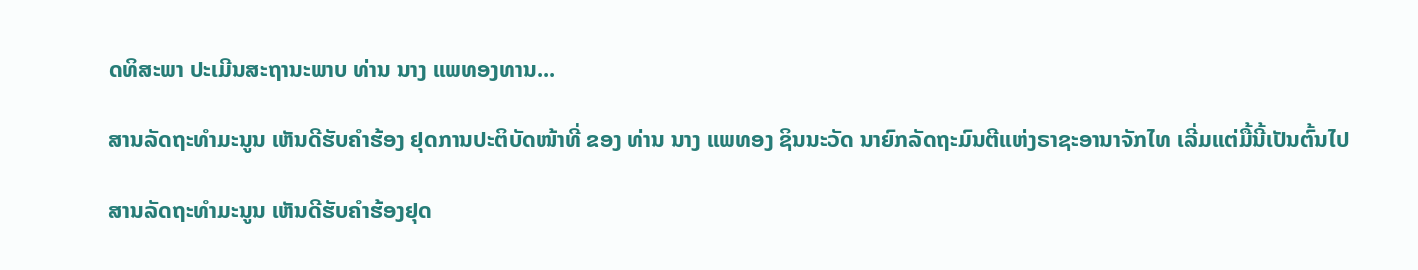ດທິສະພາ ປະເມີນສະຖານະພາບ ທ່ານ ນາງ ແພທອງທານ...

ສານລັດຖະທຳມະນູນ ເຫັນດີຮັບຄຳຮ້ອງ ຢຸດການປະຕິບັດໜ້າທີ່ ຂອງ ທ່ານ ນາງ ແພທອງ ຊິນນະວັດ ນາຍົກລັດຖະມົນຕີແຫ່ງຣາຊະອານາຈັກໄທ ເລີ່ມແຕ່ມື້ນີ້ເປັນຕົ້ນໄປ

ສານລັດຖະທຳມະນູນ ເຫັນດີຮັບຄຳຮ້ອງຢຸດ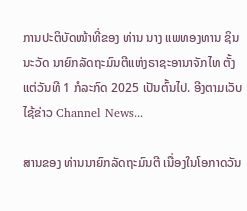ການປະຕິບັດໜ້າທີ່ຂອງ ທ່ານ ນາງ ແພທອງທານ ຊິນນະວັດ ນາຍົກລັດຖະມົນຕີແຫ່ງຣາຊະອານາຈັກໄທ ຕັ້ງແຕ່ວັນທີ 1 ກໍລະກົດ 2025 ເປັນຕົ້ນໄປ. ອີງຕາມເວັບໄຊ້ຂ່າວ Channel News...

ສານຂອງ ທ່ານນາຍົກລັດຖະມົນຕີ ເນື່ອງໃນໂອກາດວັນ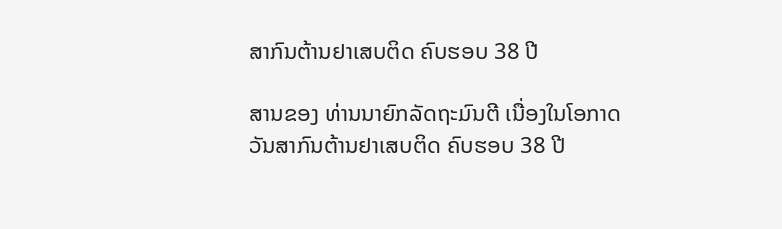ສາກົນຕ້ານຢາເສບຕິດ ຄົບຮອບ 38 ປີ

ສານຂອງ ທ່ານນາຍົກລັດຖະມົນຕີ ເນື່ອງໃນໂອກາດວັນສາກົນຕ້ານຢາເສບຕິດ ຄົບຮອບ 38 ປີ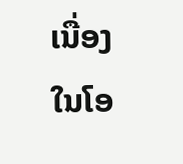ເນື່ອງໃນໂອ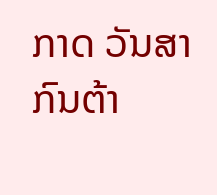ກາດ ວັນສາກົນຕ້າ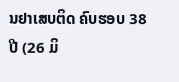ນຢາເສບຕິດ ຄົບຮອບ 38 ປີ (26 ມິ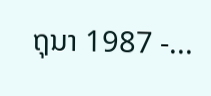ຖຸນາ 1987 -...